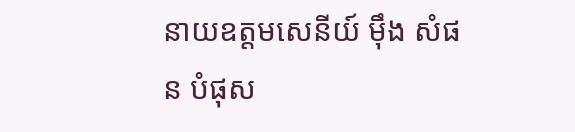នាយឧត្តមសេនីយ៍ ម៉ឹង សំផន បំផុស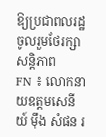ឱ្យប្រជាពលរដ្ឋ ចូលរួមថែរក្សាសន្តិភាព
FN ៖ លោកនាយឧត្តមសេនីយ៍ ម៉ឹង សំផន រ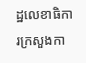ដ្ឋលេខាធិការក្រសួងកា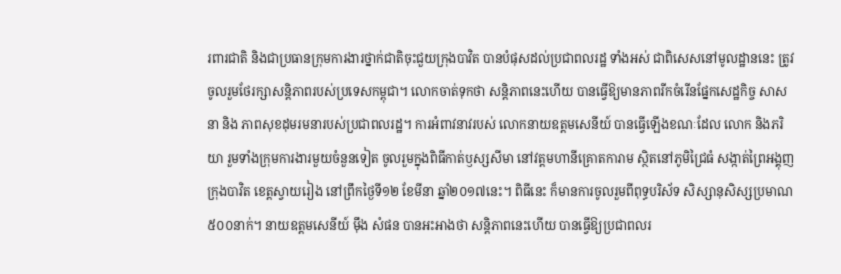រពារជាតិ និងជាប្រធានក្រុមការងារថ្នាក់ជាតិចុះជួយក្រុងបាវិត បានបំផុសដល់ប្រជាពលរដ្ឋ ទាំងអស់ ជាពិសេសនៅមូលដ្ឋាននេះ ត្រូវចូលរួមថែរក្សាសន្តិភាពរបស់ប្រទេសកម្ពុជា។ លោកចាត់ទុកថា សន្តិភាពនេះហើយ បានធ្វើឱ្យមានភាពរីកចំរើនផ្នែកសេដ្ឋកិច្ច សាសនា និង ភាពសុខដុមរមនារបស់ប្រជាពលរដ្ឋ។ ការអំពាវនាវរបស់ លោកនាយឧត្តមសេនីយ៍ បានធ្វើឡើងខណៈដែល លោក និងភរិយា រួមទាំងក្រុមការងារមួយចំនួនទៀត ចូលរួមក្នុងពិធីកាត់ឫស្សសីមា នៅវត្តមហានីគ្រោតការាម ស្ថិតនៅភូមិជ្រៃធំ សង្កាត់ព្រៃអង្គុញ ក្រុងបាវិត ខេត្តស្វាយរៀង នៅព្រឹកថ្ងៃទី១២ ខែមីនា ឆ្នាំ២០១៧នេះ។ ពិធីនេះ ក៏មានការចូលរួមពីពុទ្ធបរិស័ទ សិស្សានុសិស្សប្រមាណ ៥០០នាក់។ នាយឧត្តមសេនីយ៍ ម៉ឹង សំផន បានអះអាងថា សន្តិភាពនេះហើយ បានធ្វើឱ្យប្រជាពលរ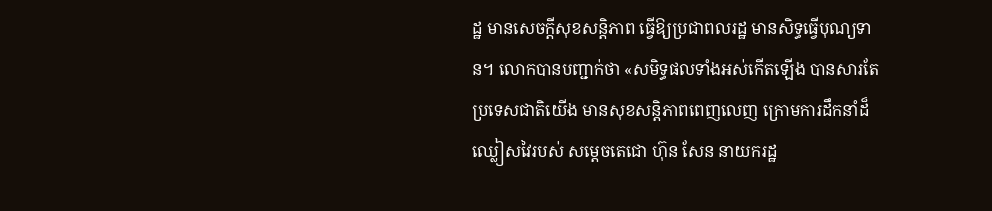ដ្ឋ មានសេចក្តីសុខសន្តិភាព ធ្វើឱ្យប្រជាពលរដ្ឋ មានសិទ្ធធ្វើបុណ្យទាន។ លោកបានបញ្ជាក់ថា «សមិទ្ធផលទាំងអស់កើតឡើង បានសារតែប្រទេសជាតិយើង មានសុខសន្តិភាពពេញលេញ ក្រោមការដឹកនាំដ៏ឈ្លៀសវៃរបស់ សម្តេចតេជោ ហ៊ុន សែន នាយករដ្ឋ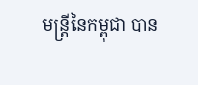មន្ត្រីនៃកម្ពុជា បាន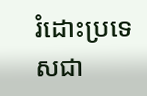រំដោះប្រទេសជា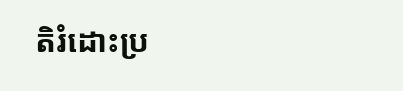តិរំដោះប្រ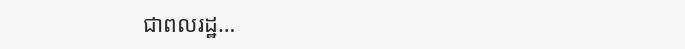ជាពលរដ្ឋ…